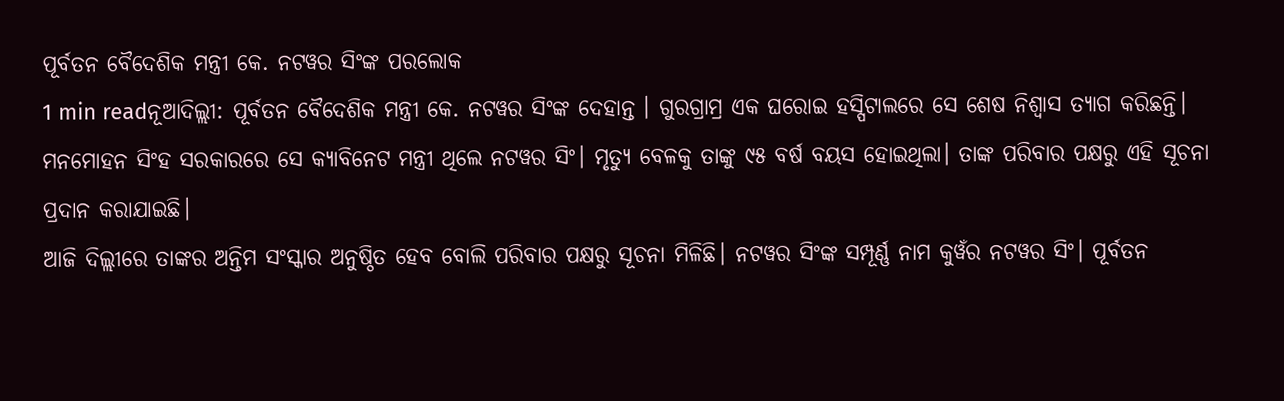ପୂର୍ବତନ ବୈଦେଶିକ ମନ୍ତ୍ରୀ କେ. ନଟୱର ସିଂଙ୍କ ପରଲୋକ
1 min readନୂଆଦିଲ୍ଲୀ: ପୂର୍ବତନ ବୈଦେଶିକ ମନ୍ତ୍ରୀ କେ. ନଟୱର ସିଂଙ୍କ ଦେହାନ୍ତ । ଗୁରଗ୍ରାମ୍ର ଏକ ଘରୋଇ ହସ୍ପିଟାଲରେ ସେ ଶେଷ ନିଶ୍ୱାସ ତ୍ୟାଗ କରିଛନ୍ତି। ମନମୋହନ ସିଂହ ସରକାରରେ ସେ କ୍ୟାବିନେଟ ମନ୍ତ୍ରୀ ଥିଲେ ନଟୱର ସିଂ। ମୃତ୍ୟୁ ବେଳକୁ ତାଙ୍କୁ ୯୫ ବର୍ଷ ବୟସ ହୋଇଥିଲା। ତାଙ୍କ ପରିବାର ପକ୍ଷରୁ ଏହି ସୂଚନା ପ୍ରଦାନ କରାଯାଇଛି।
ଆଜି ଦିଲ୍ଲୀରେ ତାଙ୍କର ଅନ୍ତିମ ସଂସ୍କାର ଅନୁଷ୍ଠିତ ହେବ ବୋଲି ପରିବାର ପକ୍ଷରୁ ସୂଚନା ମିଳିଛି। ନଟୱର ସିଂଙ୍କ ସମ୍ପୂର୍ଣ୍ଣ ନାମ କୁୱଁର ନଟୱର ସିଂ। ପୂର୍ବତନ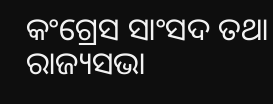କଂଗ୍ରେସ ସାଂସଦ ତଥା ରାଜ୍ୟସଭା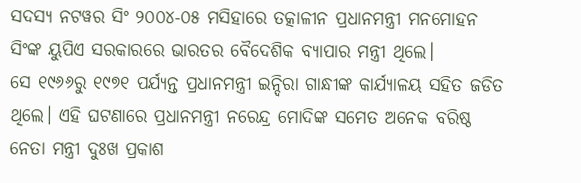ସଦସ୍ୟ ନଟୱର ସିଂ ୨୦୦୪-୦୫ ମସିହାରେ ତତ୍କାଳୀନ ପ୍ରଧାନମନ୍ତ୍ରୀ ମନମୋହନ ସିଂଙ୍କ ୟୁପିଏ ସରକାରରେ ଭାରତର ବୈଦେଶିକ ବ୍ୟାପାର ମନ୍ତ୍ରୀ ଥିଲେ।
ସେ ୧୯୬୬ରୁ ୧୯୭୧ ପର୍ଯ୍ୟନ୍ତ ପ୍ରଧାନମନ୍ତ୍ରୀ ଇନ୍ଦିରା ଗାନ୍ଧୀଙ୍କ କାର୍ଯ୍ୟାଳୟ ସହିତ ଜଡିତ ଥିଲେ। ଏହି ଘଟଣାରେ ପ୍ରଧାନମନ୍ତ୍ରୀ ନରେନ୍ଦ୍ର ମୋଦିଙ୍କ ସମେତ ଅନେକ ବରିଷ୍ଠ ନେତା ମନ୍ତ୍ରୀ ଦୁଃଖ ପ୍ରକାଶ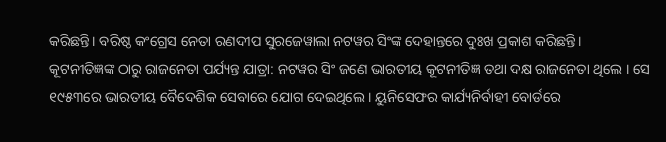କରିଛନ୍ତି। ବରିଷ୍ଠ କଂଗ୍ରେସ ନେତା ରଣଦୀପ ସୁରଜେୱାଲା ନଟୱର ସିଂଙ୍କ ଦେହାନ୍ତରେ ଦୁଃଖ ପ୍ରକାଶ କରିଛନ୍ତି।
କୂଟନୀତିଜ୍ଞଙ୍କ ଠାରୁ ରାଜନେତା ପର୍ଯ୍ୟନ୍ତ ଯାତ୍ରା: ନଟୱର ସିଂ ଜଣେ ଭାରତୀୟ କୂଟନୀତିଜ୍ଞ ତଥା ଦକ୍ଷ ରାଜନେତା ଥିଲେ । ସେ ୧୯୫୩ରେ ଭାରତୀୟ ବୈଦେଶିକ ସେବାରେ ଯୋଗ ଦେଇଥିଲେ । ୟୁନିସେଫର କାର୍ଯ୍ୟନିର୍ବାହୀ ବୋର୍ଡରେ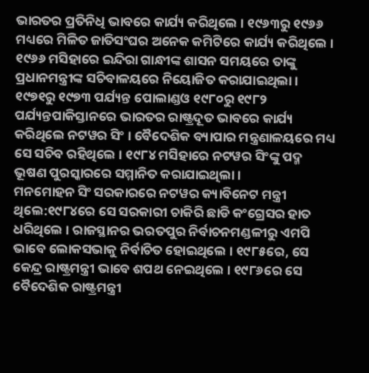ଭାରତର ପ୍ରତିନିଧି ଭାବରେ କାର୍ଯ୍ୟ କରିଥିଲେ । ୧୯୬୩ରୁ ୧୯୬୬ ମଧ୍ୟରେ ମିଳିତ ଜାତିସଂଘର ଅନେକ କମିଟିରେ କାର୍ଯ୍ୟ କରିଥିଲେ । ୧୯୬୬ ମସିହାରେ ଇନ୍ଦିରା ଗାନ୍ଧୀଙ୍କ ଶାସନ ସମୟରେ ତାଙ୍କୁ ପ୍ରଧାନମନ୍ତ୍ରୀଙ୍କ ସଚିବାଳୟରେ ନିୟୋଜିତ କରାଯାଇଥିଲା । ୧୯୭୧ରୁ ୧୯୭୩ ପର୍ଯ୍ୟନ୍ତ ପୋଲାଣ୍ଡଓ ୧୯୮୦ରୁ ୧୯୮୨ ପର୍ଯ୍ୟନ୍ତପାକିସ୍ତାନରେ ଭାରତର ରାଷ୍ଟ୍ରଦୂତ ଭାବରେ କାର୍ଯ୍ୟ କରିଥିଲେ ନଟୱର ସିଂ । ବୈଦେଶିକ ବ୍ୟାପାର ମନ୍ତ୍ରଣାଳୟରେ ମଧ୍ୟ ସେ ସଚିବ ରହିଥିଲେ । ୧୯୮୪ ମସିହାରେ ନଟୱର ସିଂଙ୍କୁ ପଦ୍ମ ଭୂଷଣ ପୁରସ୍କାରରେ ସମ୍ମାନିତ କରାଯାଇଥିଲା ।
ମନମୋହନ ସିଂ ସରକାରରେ ନଟୱର କ୍ୟାବିନେଟ ମନ୍ତ୍ରୀ ଥିଲେ:୧୯୮୪ରେ ସେ ସରକାରୀ ଚାକିରି ଛାଡି କଂଗ୍ରେସର ହାତ ଧରିଥିଲେ । ରାଜସ୍ଥାନର ଭରତପୁର ନିର୍ବାଚନମଣ୍ଡଳୀରୁ ଏମପି ଭାବେ ଲୋକସଭାକୁ ନିର୍ବାଚିତ ହୋଇଥିଲେ । ୧୯୮୫ରେ, ସେ କେନ୍ଦ୍ର ରାଷ୍ଟ୍ରମନ୍ତ୍ରୀ ଭାବେ ଶପଥ ନେଇଥିଲେ । ୧୯୮୬ରେ ସେ ବୈଦେଶିକ ରାଷ୍ଟ୍ରମନ୍ତ୍ରୀ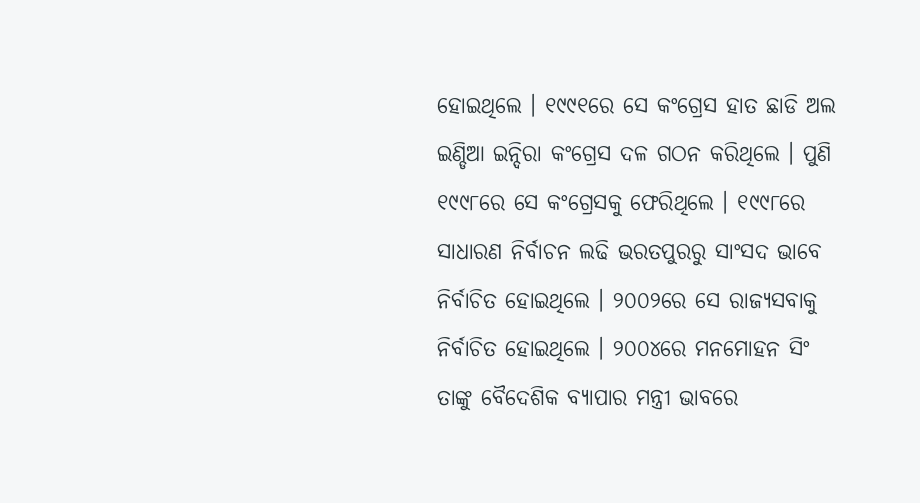ହୋଇଥିଲେ । ୧୯୯୧ରେ ସେ କଂଗ୍ରେସ ହାତ ଛାଡି ଅଲ ଇଣ୍ଡିଆ ଇନ୍ଦିରା କଂଗ୍ରେସ ଦଳ ଗଠନ କରିଥିଲେ । ପୁଣି ୧୯୯୮ରେ ସେ କଂଗ୍ରେସକୁ ଫେରିଥିଲେ । ୧୯୯୮ରେ ସାଧାରଣ ନିର୍ବାଚନ ଲଢି ଭରତପୁରରୁ ସାଂସଦ ଭାବେ ନିର୍ବାଚିତ ହୋଇଥିଲେ । ୨୦୦୨ରେ ସେ ରାଜ୍ୟସବାକୁ ନିର୍ବାଚିତ ହୋଇଥିଲେ । ୨୦୦୪ରେ ମନମୋହନ ସିଂ ତାଙ୍କୁ ବୈଦେଶିକ ବ୍ୟାପାର ମନ୍ତ୍ରୀ ଭାବରେ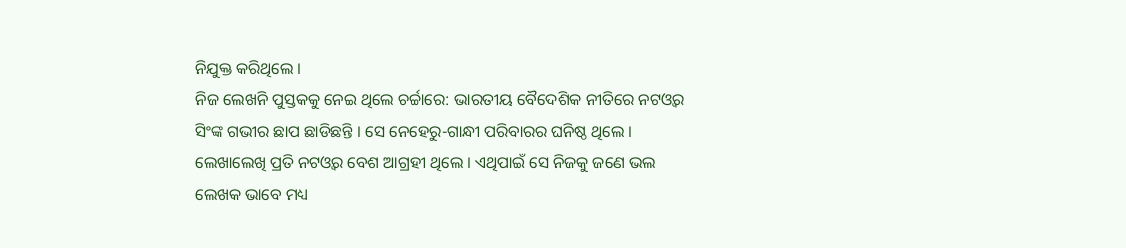ନିଯୁକ୍ତ କରିଥିଲେ ।
ନିଜ ଲେଖନି ପୁସ୍ତକକୁ ନେଇ ଥିଲେ ଚର୍ଚ୍ଚାରେ: ଭାରତୀୟ ବୈଦେଶିକ ନୀତିରେ ନଟଓ୍ବର ସିଂଙ୍କ ଗଭୀର ଛାପ ଛାଡିଛନ୍ତି । ସେ ନେହେରୁ-ଗାନ୍ଧୀ ପରିବାରର ଘନିଷ୍ଠ ଥିଲେ । ଲେଖାଲେଖି ପ୍ରତି ନଟଓ୍ବର ବେଶ ଆଗ୍ରହୀ ଥିଲେ । ଏଥିପାଇଁ ସେ ନିଜକୁ ଜଣେ ଭଲ ଲେଖକ ଭାବେ ମଧ୍ୟ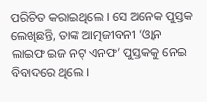ପରିଚିତ କରାଇଥିଲେ । ସେ ଅନେକ ପୁସ୍ତକ ଲେଖିଛନ୍ତି, ତାଙ୍କ ଆତ୍ମଜୀବନୀ ‘ଓ୍ବାନ ଲାଇଫ ଇଜ ନଟ୍ ଏନଫ’ ପୁସ୍ତକକୁ ନେଇ ବିବାଦରେ ଥିଲେ ।